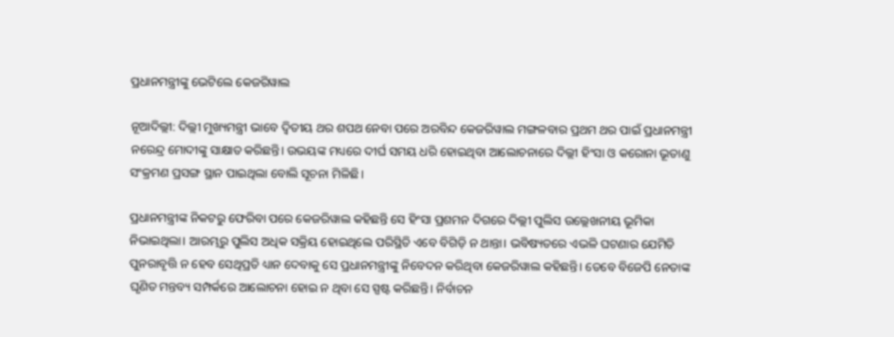ପ୍ରଧାନମନ୍ତ୍ରୀଙ୍କୁ ଭେଟିଲେ କେଜରିୱାଲ

ନୂଆଦିଲ୍ଲୀ: ଦିଲ୍ଲୀ ମୁଖ୍ୟମନ୍ତ୍ରୀ ଭାବେ ଦ୍ବିତୀୟ ଥର ଶପଥ ନେବା ପରେ ଅରବିନ୍ଦ କେଜରିୱାଲ ମଙ୍ଗଳବାର ପ୍ରଥମ ଥର ପାଇଁ ପ୍ରଧାନମନ୍ତ୍ରୀ ନରେନ୍ଦ୍ର ମୋଦୀଙ୍କୁ ସାକ୍ଷାତ କରିଛନ୍ତି। ଉଭୟଙ୍କ ମଧ୍ୟରେ ଦୀର୍ଘ ସମୟ ଧରି ହୋଇଥିବା ଆଲୋଚନାରେ ଦିଲ୍ଲୀ ହିଂସା ଓ କରୋନା ଭୂତାଣୁ ସଂକ୍ରମଣ ପ୍ରସଙ୍ଗ ସ୍ଥାନ ପାଇଥିଲା ବୋଲି ସୂଚନା ମିଳିଛି।

ପ୍ରଧାନମନ୍ତ୍ରୀଙ୍କ ନିକଟରୁ ଫେରିବା ପରେ କେଜରିୱାଲ କହିଛନ୍ତି ସେ ହିଂସା ପ୍ରଶମନ ଦିଗରେ ଦିଲ୍ଲୀ ପୁଲିସ ଉଲ୍ଲେଖନୀୟ ଭୂମିକା ନିଭାଇଥିଲା। ଆରମ୍ଭରୁ ପୁଲିସ ଅଧିକ ସକ୍ରିୟ ହୋଇଥିଲେ ପରିସ୍ଥିତି ଏବେ ବିଗିଡ଼ି ନ ଥାନ୍ତା। ଭବିଷ୍ୟତରେ ଏଭଳି ଘଟଣାର ଯେମିତି ପୁନରାବୃତ୍ତି ନ ହେବ ସେଥିପ୍ରତି ଧ୍ୟାନ ଦେବାକୁ ସେ ପ୍ରଧାନମନ୍ତ୍ରୀଙ୍କୁ ନିବେଦନ କରିଥିବା କେଜରିୱାଲ କହିଛନ୍ତି। ତେବେ ବିଜେପି ନେତାଙ୍କ ଘୃଣିତ ମନ୍ତବ୍ୟ ସମ୍ପର୍କରେ ଆଲୋଚନା ହୋଇ ନ ଥିବା ସେ ସ୍ପଷ୍ଟ କରିଛନ୍ତି। ନିର୍ବାଚନ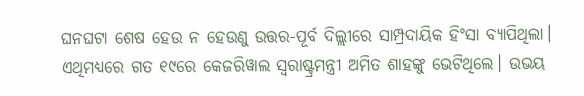ଘନଘଟା ଶେଷ ହେଉ ନ ହେଉଣୁ ଉତ୍ତର-ପୂର୍ବ ଦିଲ୍ଲୀରେ ସାମ୍ପ୍ରଦାୟିକ ହିଂସା ବ୍ୟାପିଥିଲା। ଏଥିମଧ୍ୟରେ ଗତ ୧୯ରେ କେଜରିୱାଲ ସ୍ବରାଷ୍ଟ୍ରମନ୍ତ୍ରୀ ଅମିତ ଶାହଙ୍କୁ ଭେଟିଥିଲେ। ଉଭୟ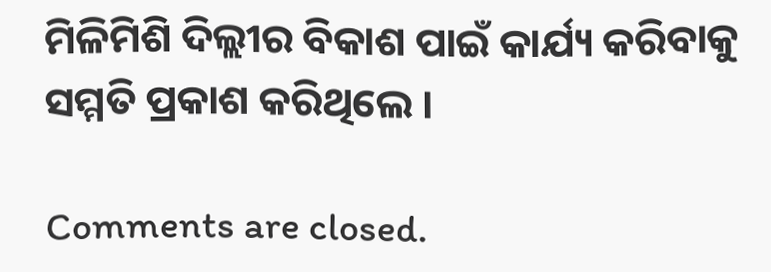ମିଳିମିଶି ଦିଲ୍ଲୀର ବିକାଶ ପାଇଁ କାର୍ଯ୍ୟ କରିବାକୁ ସମ୍ମତି ପ୍ରକାଶ କରିଥିଲେ ।

Comments are closed.